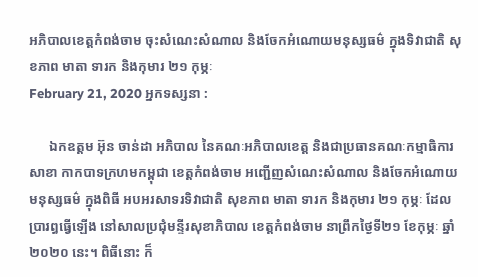អភិបាលខេត្តកំពង់ចាម ចុះសំណេះសំណាល និងចែកអំណោយមនុស្សធម៌ ក្នុងទិវាជាតិ សុខភាព មាតា ទារក និងកុមារ ២១ កុម្ភៈ
February 21, 2020 អ្នកទស្សនា :

      ឯកឧត្តម អ៊ុន ចាន់ដា អភិបាល នៃគណៈអភិបាលខេត្ត និងជាប្រធានគណៈកម្មាធិការសាខា កាកបាទក្រហមកម្ពុជា ខេត្តកំពង់ចាម អញ្ជើញសំណេះសំណាល និងចែកអំណោយមនុស្សធម៌ ក្នុងពិធី អបអរសាទរទិវាជាតិ សុខភាព មាតា ទារក និងកុមារ ២១ កុម្ភៈ ដែលប្រារព្ធធ្វើឡើង នៅសាលប្រជុំមន្ទីរសុខាភិបាល ខេត្តកំពង់ចាម នាព្រឹកថ្ងៃទី២១ ខែកុម្ភៈ ឆ្នាំ២០២០ នេះ។ ពិធីនោះ ក៏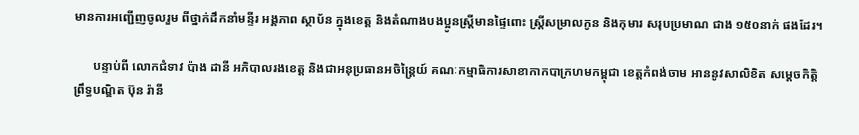មានការអញ្ជើញចូលរួម ពីថ្នាក់ដឹកនាំមន្ទីរ អង្គភាព ស្ថាប័ន ក្នុងខេត្ត និងតំណាងបងប្អូនស្ត្រីមានផ្ទៃពោះ ស្ត្រីសម្រាលកូន និងកុមារ សរុបប្រមាណ ជាង ១៥០នាក់ ផងដែរ។

      បន្ទាប់ពី លោកជំទាវ ប៉ាង ដានី អភិបាលរងខេត្ត និងជាអនុប្រធានអចិន្ត្រៃយ៍ គណៈកម្មាធិការសាខាកាកបាក្រហមកម្ពុជា ខេត្តកំពង់ចាម អាននូវសាលិខិត សម្ដេចកិត្តិព្រឹទ្ធបណ្ឌិត ប៊ុន រ៉ានី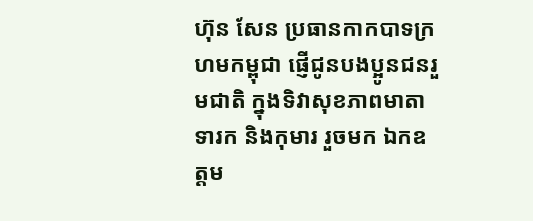ហ៊ុន សែន ប្រធានកាកបាទក្រហមកម្ពុជា ផ្ញើជូនបងប្អូនជនរួមជាតិ ក្នុងទិវាសុខភាពមាតា ទារក និងកុមារ រួចមក ឯកឧត្តម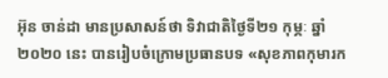អ៊ុន ចាន់ដា មានប្រសាសន៍ថា ទិវាជាតិថ្ងៃទី២១ កុម្ភៈ ឆ្នាំ២០២០ នេះ បានរៀបចំក្រោមប្រធានបទ «សុខភាពកុមារក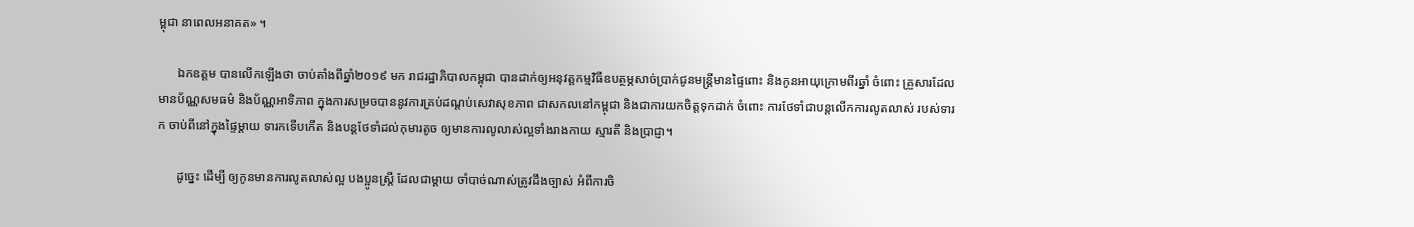ម្ពុជា នាពេលអនាគត» ។

      ឯកឧត្ដម បានលើកឡើងថា ចាប់តាំងពីឆ្នាំ២០១៩ មក រាជរដ្ឋាភិបាលកម្ពុជា បានដាក់ឲ្យអនុវត្តកម្មវិធីឧបត្ថម្ភសាច់ប្រាក់ជូនមន្ត្រីមានផ្ទៃពោះ និងកូនអាយុក្រោមពីរឆ្នាំ ចំពោះ គ្រួសារដែលមានប័ណ្ណសមធម៌ និងប័ណ្ណអាទិភាព ក្នុងការសម្រចបាននូវការគ្រប់ដណ្ដប់សេវាសុខភាព ជាសកលនៅកម្ពុជា និងជាការយកចិត្តទុកដាក់ ចំពោះ ការថែទាំជាបន្តលើកការលូតលាស់ របស់ទារក ចាប់ពីនៅក្នុងផ្ទៃម្ដាយ ទារកទើបកើត និងបន្តថែទាំដល់កុមារតូច ឲ្យមានការលូលាស់ល្អទាំងរាងកាយ ស្មារតី និងប្រាជ្ញា។

      ដូច្នេះ ដើម្បី ឲ្យកូនមានការលូតលាស់ល្អ បងប្អូនស្ត្រី ដែលជាម្ដាយ ចាំបាច់ណាស់ត្រូវដឹងច្បាស់ អំពីការចិ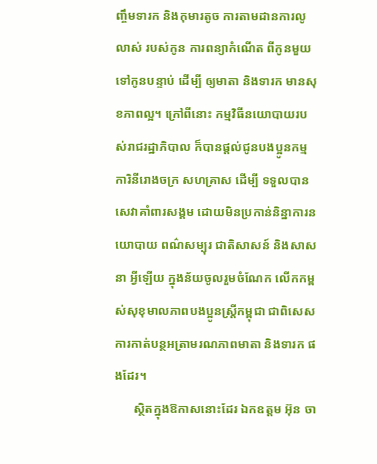ញ្ចឹមទារក និងកុមារតូច ការតាមដានការលូលាស់ របស់កូន ការពន្យាកំណើត ពីកូនមួយ ទៅកូនបន្ទាប់ ដើម្បី ឲ្យមាតា និងទារក មានសុខភាពល្អ។ ក្រៅពីនោះ កម្មវិធីនយោបាយរបស់រាជរដ្ឋាភិបាល ក៏បានផ្ដល់ជូនបងប្អូនកម្មការិនីរោងចក្រ សហគ្រាស ដើម្បី ទទួលបានសេវាគាំពារសង្គម ដោយមិនប្រកាន់និន្នាការនយោបាយ ពណ៌សម្បុរ ជាតិសាសន៍ និងសាសនា អ្វីឡើយ ក្នុងន័យចូលរួមចំណែក លើកកម្ពស់សុខុមាលភាពបងប្អូនស្ត្រីកម្ពុជា ជាពិសេស ការកាត់បន្ថអត្រាមរណភាពមាតា និងទារក ផងដែរ។
      ស្ថិតក្នុងឱកាសនោះដែរ ឯកឧត្តម អ៊ុន ចា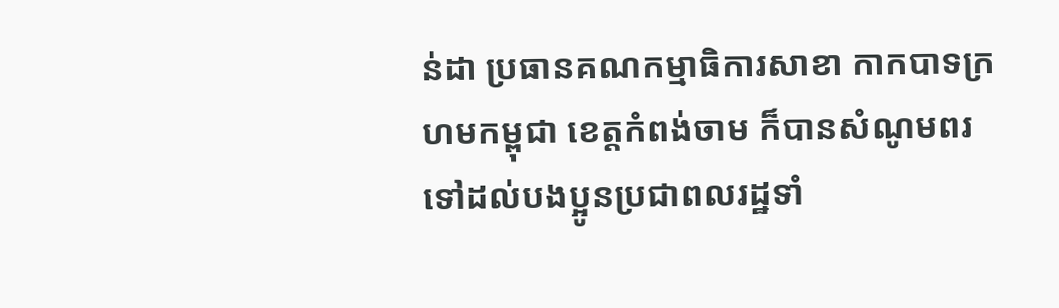ន់ដា ប្រធានគណកម្មាធិការសាខា កាកបាទក្រហមកម្ពុជា ខេត្តកំពង់ចាម ក៏បានសំណូមពរ ទៅដល់បងប្អូនប្រជាពលរដ្ឋទាំ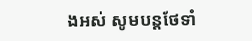ងអស់ សូមបន្តថែទាំ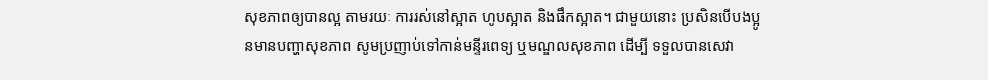សុខភាពឲ្យបានល្អ តាមរយៈ ការរស់នៅស្អាត ហូបស្អាត និងផឹកស្អាត។ ជាមួយនោះ ប្រសិនបើបងប្អូនមានបញ្ហាសុខភាព សូមប្រញាប់ទៅកាន់មន្ទីរពេទ្យ ឬមណ្ឌលសុខភាព ដើម្បី ទទួលបានសេវា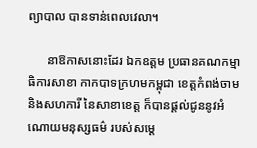ព្យាបាល បានទាន់ពេលវេលា។

      នាឱកាសនោះដែរ ឯកឧត្តម ប្រធានគណកម្មាធិការសាខា កាកបាទក្រហមកម្ពុជា ខេត្តកំពង់ចាម និងសហការី នៃសាខាខេត្ត ក៏បានផ្ដល់ជូននូវអំណោយមនុស្សធម៌ របស់សម្ដេ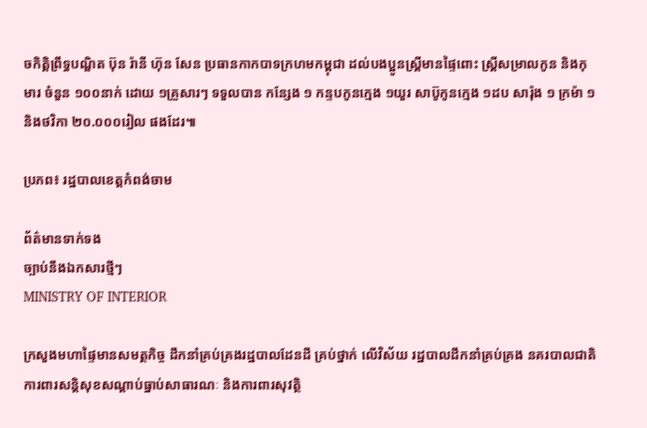ចកិត្តិព្រឹទ្ធបណ្ឌិត ប៊ុន រ៉ានី ហ៊ុន សែន ប្រធានកាកបាទក្រហមកម្ពុជា ដល់បងប្អូនស្ត្រីមានផ្ទៃពោះ ស្ត្រីសម្រាលកូន និងកុមារ ចំនួន ១០០នាក់ ដោយ ១គ្រួសារៗ ទទួលបាន កន្សែង ១ កន្ទបកូនក្មេង ១យួរ សាប៊ូកូនក្មេង ១ដប សារ៉ុង ១ ក្រម៉ា ១ និងថវិកា ២០.០០០រៀល ផងដែរ៕

ប្រភព៖ រដ្ឋបាលខេត្តកំពង់ចាម

ព័ត៌មានទាក់ទង
ច្បាប់នឹងឯកសារថ្មីៗ
MINISTRY OF INTERIOR

ក្រសួងមហាផ្ទៃមានសមត្ថកិច្ច ដឹកនាំគ្រប់គ្រងរដ្ឋបាលដែនដី គ្រប់ថ្នាក់ លើវិស័យ រដ្ឋបាលដឹកនាំគ្រប់គ្រង នគរបាលជាតិ ការពារសន្តិសុខសណ្តាប់ធ្នាប់សាធារណៈ និងការពារសុវត្ថិ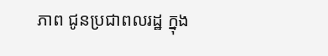ភាព ជូនប្រជាពលរដ្ឋ ក្នុង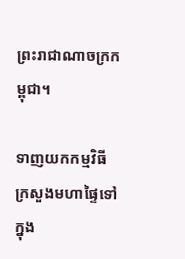ព្រះរាជាណាចក្រកម្ពុជា។

ទាញយកកម្មវិធី ក្រសួងមហាផ្ទៃទៅក្នុង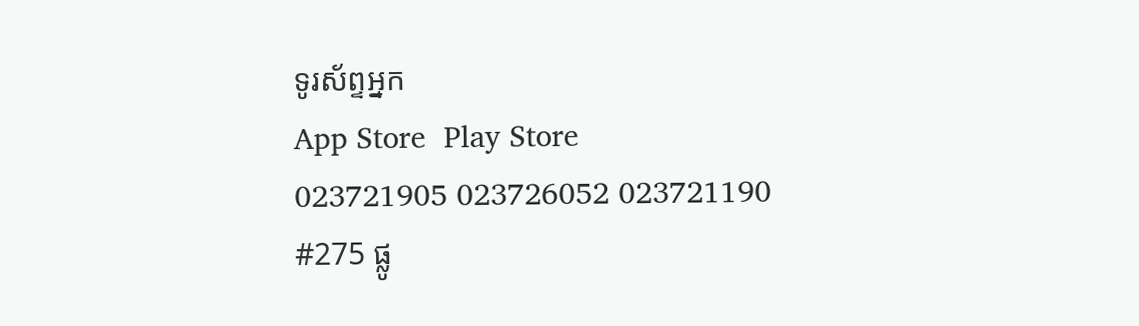ទូរស័ព្ទអ្នក
App Store  Play Store
023721905 023726052 023721190
#275 ផ្លូ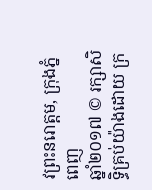វព្រះនរោត្តម, ក្រុងភ្នំពេញ
ឆ្នាំ២០១៧ © រក្សាសិទ្ធិគ្រប់យ៉ាងដោយ ក្រ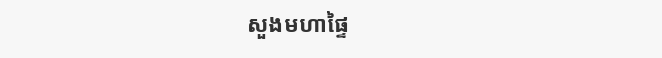សួងមហាផ្ទៃ